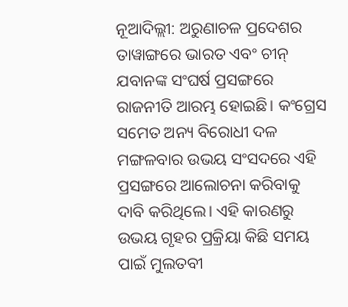ନୂଆଦିଲ୍ଲୀ: ଅରୁଣାଚଳ ପ୍ରଦେଶର ତାୱାଙ୍ଗରେ ଭାରତ ଏବଂ ଚୀନ୍ ଯବାନଙ୍କ ସଂଘର୍ଷ ପ୍ରସଙ୍ଗରେ ରାଜନୀତି ଆରମ୍ଭ ହୋଇଛି। କଂଗ୍ରେସ ସମେତ ଅନ୍ୟ ବିରୋଧୀ ଦଳ ମଙ୍ଗଳବାର ଉଭୟ ସଂସଦରେ ଏହି ପ୍ରସଙ୍ଗରେ ଆଲୋଚନା କରିବାକୁ ଦାବି କରିଥିଲେ। ଏହି କାରଣରୁ ଉଭୟ ଗୃହର ପ୍ରକ୍ରିୟା କିଛି ସମୟ ପାଇଁ ମୁଲତବୀ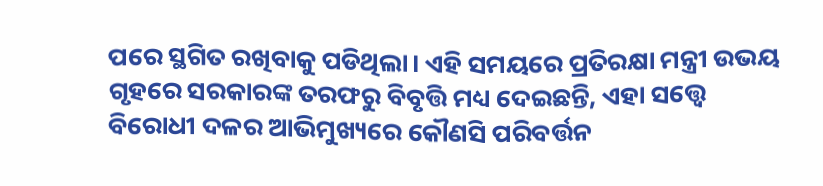ପରେ ସ୍ଥଗିତ ରଖିବାକୁ ପଡିଥିଲା। ଏହି ସମୟରେ ପ୍ରତିରକ୍ଷା ମନ୍ତ୍ରୀ ଉଭୟ ଗୃହରେ ସରକାରଙ୍କ ତରଫରୁ ବିବୃତ୍ତି ମଧ୍ୟ ଦେଇଛନ୍ତି, ଏହା ସତ୍ତ୍ବେ ବିରୋଧୀ ଦଳର ଆଭିମୁଖ୍ୟରେ କୌଣସି ପରିବର୍ତ୍ତନ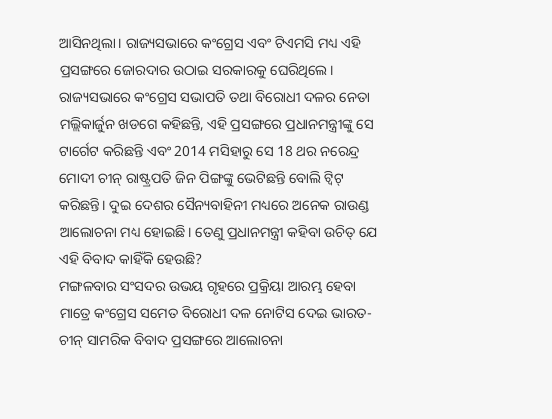ଆସିନଥିଲା। ରାଜ୍ୟସଭାରେ କଂଗ୍ରେସ ଏବଂ ଟିଏମସି ମଧ୍ୟ ଏହି ପ୍ରସଙ୍ଗରେ ଜୋରଦାର ଉଠାଇ ସରକାରକୁ ଘେରିଥିଲେ।
ରାଜ୍ୟସଭାରେ କଂଗ୍ରେସ ସଭାପତି ତଥା ବିରୋଧୀ ଦଳର ନେତା ମଲ୍ଲିକାର୍ଜୁନ ଖଡଗେ କହିଛନ୍ତି, ଏହି ପ୍ରସଙ୍ଗରେ ପ୍ରଧାନମନ୍ତ୍ରୀଙ୍କୁ ସେ ଟାର୍ଗେଟ କରିଛନ୍ତି ଏବଂ 2014 ମସିହାରୁ ସେ 18 ଥର ନରେନ୍ଦ୍ର ମୋଦୀ ଚୀନ୍ ରାଷ୍ଟ୍ରପତି ଜିନ ପିଙ୍ଗଙ୍କୁ ଭେଟିଛନ୍ତି ବୋଲି ଟ୍ୱିଟ୍ କରିଛନ୍ତି। ଦୁଇ ଦେଶର ସୈନ୍ୟବାହିନୀ ମଧ୍ୟରେ ଅନେକ ରାଉଣ୍ଡ ଆଲୋଚନା ମଧ୍ୟ ହୋଇଛି। ତେଣୁ ପ୍ରଧାନମନ୍ତ୍ରୀ କହିବା ଉଚିତ୍ ଯେ ଏହି ବିବାଦ କାହିଁକି ହେଉଛି?
ମଙ୍ଗଳବାର ସଂସଦର ଉଭୟ ଗୃହରେ ପ୍ରକ୍ରିୟା ଆରମ୍ଭ ହେବା ମାତ୍ରେ କଂଗ୍ରେସ ସମେତ ବିରୋଧୀ ଦଳ ନୋଟିସ ଦେଇ ଭାରତ-ଚୀନ୍ ସାମରିକ ବିବାଦ ପ୍ରସଙ୍ଗରେ ଆଲୋଚନା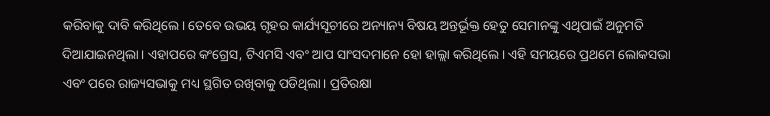କରିବାକୁ ଦାବି କରିଥିଲେ। ତେବେ ଉଭୟ ଗୃହର କାର୍ଯ୍ୟସୂଚୀରେ ଅନ୍ୟାନ୍ୟ ବିଷୟ ଅନ୍ତର୍ଭୂକ୍ତ ହେତୁ ସେମାନଙ୍କୁ ଏଥିପାଇଁ ଅନୁମତି ଦିଆଯାଇନଥିଲା। ଏହାପରେ କଂଗ୍ରେସ, ଟିଏମସି ଏବଂ ଆପ ସାଂସଦମାନେ ହୋ ହାଲ୍ଲା କରିଥିଲେ। ଏହି ସମୟରେ ପ୍ରଥମେ ଲୋକସଭା ଏବଂ ପରେ ରାଜ୍ୟସଭାକୁ ମଧ୍ୟ ସ୍ଥଗିତ ରଖିବାକୁ ପଡିଥିଲା। ପ୍ରତିରକ୍ଷା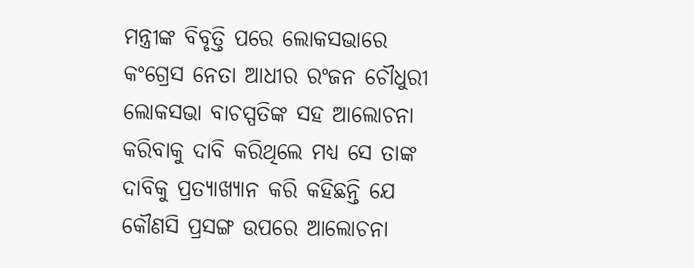ମନ୍ତ୍ରୀଙ୍କ ବିବୃତ୍ତି ପରେ ଲୋକସଭାରେ କଂଗ୍ରେସ ନେତା ଆଧୀର ରଂଜନ ଚୌଧୁରୀ ଲୋକସଭା ବାଚସ୍ପତିଙ୍କ ସହ ଆଲୋଚନା କରିବାକୁ ଦାବି କରିଥିଲେ ମଧ୍ୟ ସେ ତାଙ୍କ ଦାବିକୁ ପ୍ରତ୍ୟାଖ୍ୟାନ କରି କହିଛନ୍ତି ଯେ କୌଣସି ପ୍ରସଙ୍ଗ ଉପରେ ଆଲୋଚନା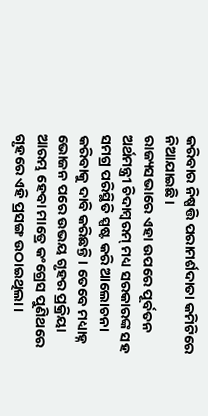କରିବାର ନିଷ୍ପତ୍ତି ପରାମର୍ଶଦାତା କମିଟିରେ ନିଆଯାଇଛି।
ରାଜ୍ୟସଭାରେ ଏହା ଉପରେ ପୂର୍ବତନ ଅର୍ଥମନ୍ତ୍ରୀ ଚିଦାମ୍ବରମ୍ ମଧ୍ୟ ସରକାରଙ୍କ ସହ ସମଗ୍ର ପରିସ୍ଥିତି ସ୍ପଷ୍ଟ କରି ଆଲୋଚନା କରିବାକୁ ଦାବି କରିଛନ୍ତି। ତେବେ ମଧ୍ୟାହ୍ନ ଭୋଜନ ପରେ ଉଭୟ ଗୃହର ପ୍ରକ୍ରିୟା ଆରମ୍ଭ ହେବା ମାତ୍ରେ କଂଗ୍ରେସ ପୁଣିଥରେ ଗୃହରେ ଏହି ପ୍ରସଙ୍ଗ ଉଠାଇଥିଲା।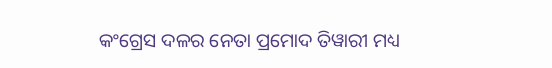କଂଗ୍ରେସ ଦଳର ନେତା ପ୍ରମୋଦ ତିୱାରୀ ମଧ୍ୟ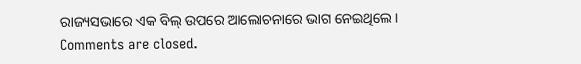ରାଜ୍ୟସଭାରେ ଏକ ବିଲ୍ ଉପରେ ଆଲୋଚନାରେ ଭାଗ ନେଇଥିଲେ।
Comments are closed.